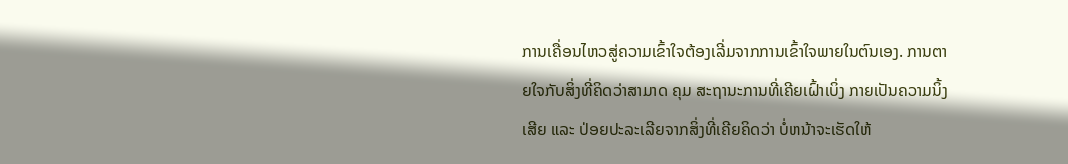ການເຄື່ອນໄຫວສູ່ຄວາມເຂົ້າໃຈຕ້ອງເລີ່ມຈາກການເຂົ້າໃຈພາຍໃນຕົນເອງ. ການຕາຍໃຈກັບສິ່ງທີ່ຄິດວ່າສາມາດ ຄຸມ ສະຖານະການທີ່ເຄີຍເຝົ້າເບິ່ງ ກາຍເປັນຄວາມນິ້ງເສີຍ ແລະ ປ່ອຍປະລະເລີຍຈາກສິ່ງທີ່ເຄີຍຄິດວ່າ ບໍ່ຫນ້າຈະເຮັດໃຫ້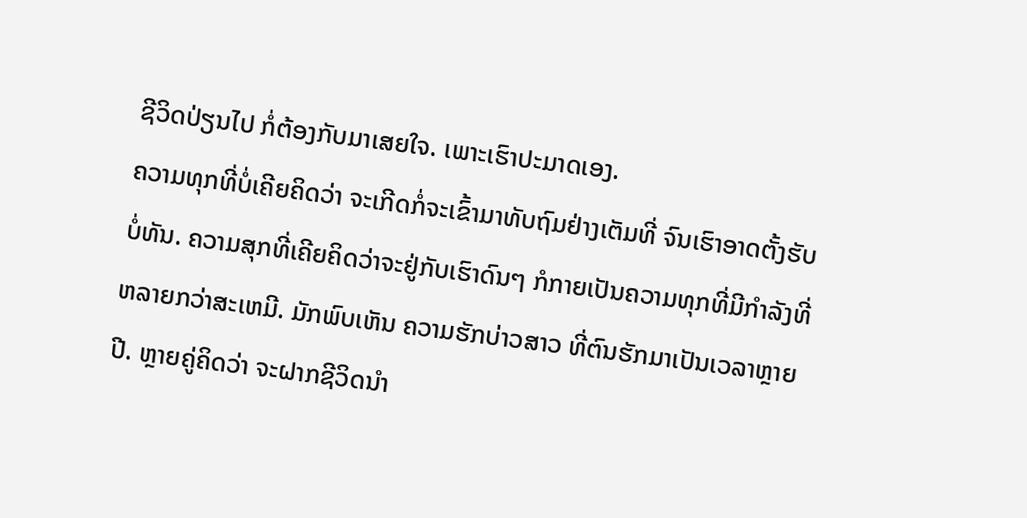ຊີວິດປ່ຽນໄປ ກໍ່ຕ້ອງກັບມາເສຍໃຈ. ເພາະເຮົາປະມາດເອງ.
ຄວາມທຸກທີ່ບໍ່ເຄີຍຄິດວ່າ ຈະເກີດກໍ່ຈະເຂົ້າມາທັບຖົມຢ່າງເຕັມທີ່ ຈົນເຮົາອາດຕັ້ງຮັບບໍ່ທັນ. ຄວາມສຸກທີ່ເຄີຍຄິດວ່າຈະຢູ່ກັບເຮົາດົນໆ ກໍກາຍເປັນຄວາມທຸກທີ່ມີກຳລັງທີ່ຫລາຍກວ່າສະເຫມີ. ມັກພົບເຫັນ ຄວາມຮັກບ່າວສາວ ທີ່ຕົນຮັກມາເປັນເວລາຫຼາຍປີ. ຫຼາຍຄູ່ຄິດວ່າ ຈະຝາກຊີວິດນຳ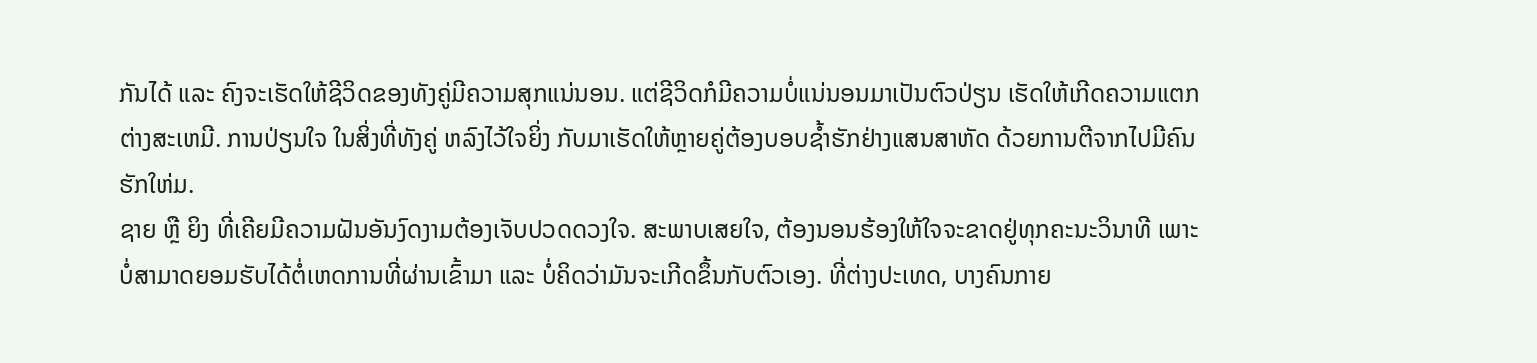ກັນໄດ້ ແລະ ຄົງຈະເຮັດໃຫ້ຊີວິດຂອງທັງຄູ່ມີຄວາມສຸກແນ່ນອນ. ແຕ່ຊີວິດກໍມີຄວາມບໍ່ແນ່ນອນມາເປັນຕົວປ່ຽນ ເຮັດໃຫ້ເກີດຄວາມແຕກຕ່າງສະເຫມີ. ການປ່ຽນໃຈ ໃນສິ່ງທີ່ທັງຄູ່ ຫລົງໄວ້ໃຈຍິ່ງ ກັບມາເຮັດໃຫ້ຫຼາຍຄູ່ຕ້ອງບອບຊ້ຳຮັກຢ່າງແສນສາຫັດ ດ້ວຍການຕີຈາກໄປມີຄົນຮັກໃຫ່ມ.
ຊາຍ ຫຼື ຍິງ ທີ່ເຄີຍມີຄວາມຝັນອັນງົດງາມຕ້ອງເຈັບປວດດວງໃຈ. ສະພາບເສຍໃຈ, ຕ້ອງນອນຮ້ອງໃຫ້ໃຈຈະຂາດຢູ່ທຸກຄະນະວິນາທີ ເພາະບໍ່ສາມາດຍອມຮັບໄດ້ຕໍ່ເຫດການທີ່ຜ່ານເຂົ້າມາ ແລະ ບໍ່ຄິດວ່າມັນຈະເກີດຂຶ້ນກັບຕົວເອງ. ທີ່ຕ່າງປະເທດ, ບາງຄົນກາຍ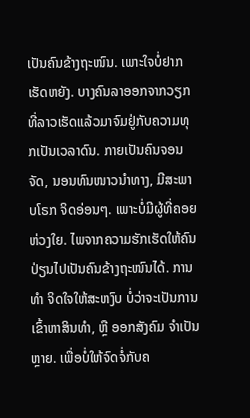ເປັນຄົນຂ້າງຖະໜົນ. ເພາະໃຈບໍ່ຢາກເຮັດຫຍັງ. ບາງຄົນລາອອກຈາກວຽກທີ່ລາວເຮັດແລ້ວມາຈົມຢູ່ກັບຄວາມທຸກເປັນເວລາດົນ. ກາຍເປັນຄົນຈອນຈັດ, ນອນທົນໜາວນຳທາງ, ມີສະພາບໂຣກ ຈິດອ່ອນໆ. ເພາະບໍ່ມີຜູ້ທີ່ຄອຍຫ່ວງໃຍ. ໄພຈາກຄວາມຮັກເຮັດໃຫ້ຄົນປ່ຽນໄປເປັນຄົນຂ້າງຖະໜົນໄດ້. ການທຳ ຈິດໃຈໃຫ້ສະຫງົບ ບໍ່ວ່າຈະເປັນການເຂົ້າຫາສິນທຳ, ຫຼື ອອກສັງຄົມ ຈຳເປັນຫຼາຍ. ເພື່ອບໍ່ໃຫ້ຈົດຈໍ່ກັບຄ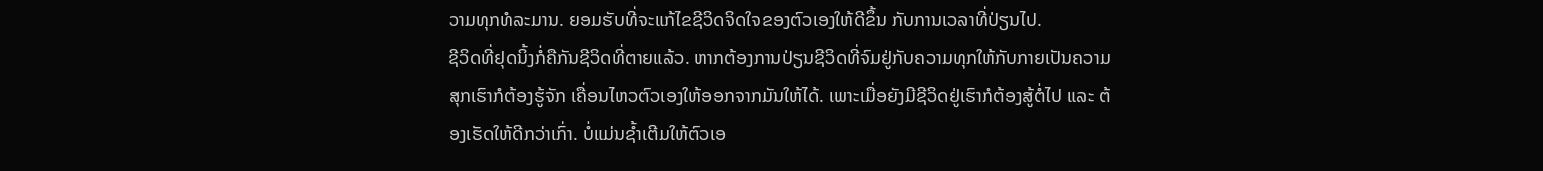ວາມທຸກທໍລະມານ. ຍອມຮັບທີ່ຈະແກ້ໄຂຊີວິດຈິດໃຈຂອງຕົວເອງໃຫ້ດີຂຶ້ນ ກັບການເວລາທີ່ປ່ຽນໄປ.
ຊີວິດທີ່ຢຸດນິ້ງກໍ່ຄືກັນຊີວິດທີ່ຕາຍແລ້ວ. ຫາກຕ້ອງການປ່ຽນຊີວິດທີ່ຈົມຢູ່ກັບຄວາມທຸກໃຫ້ກັບກາຍເປັນຄວາມສຸກເຮົາກໍຕ້ອງຮູ້ຈັກ ເຄື່ອນໄຫວຕົວເອງໃຫ້ອອກຈາກມັນໃຫ້ໄດ້. ເພາະເມື່ອຍັງມີຊີວິດຢູ່ເຮົາກໍຕ້ອງສູ້ຕໍ່ໄປ ແລະ ຕ້ອງເຮັດໃຫ້ດີກວ່າເກົ່າ. ບໍ່ແມ່ນຊ້ຳເຕີມໃຫ້ຕົວເອ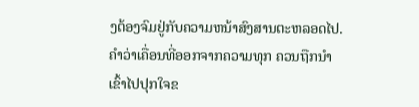ງຕ້ອງຈົມຢູ່ກັບຄວາມຫນ້າສົງສານຕະຫລອດໄປ. ຄຳວ່າເຄື່ອນທີ່ອອກຈາກຄວາມທຸກ ຄວນຖືກນຳເຂົ້າໄປປຸກໃຈຂ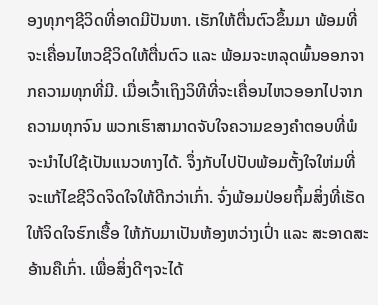ອງທຸກໆຊີວິດທີ່ອາດມີປັນຫາ. ເຮັກໃຫ້ຕື່ນຕົວຂຶ້ນມາ ພ້ອມທີ່ຈະເຄື່ອນໄຫວຊີວິດໃຫ້ຕື່ນຕົວ ແລະ ພ້ອມຈະຫລຸດພົ້ນອອກຈາກຄວາມທຸກທີ່ມີ. ເມື່ອເວົ້າເຖິງວິທີທີ່ຈະເຄື່ອນໄຫວອອກໄປຈາກຄວາມທຸກຈົນ ພວກເຮົາສາມາດຈັບໃຈຄວາມຂອງຄຳຕອບທີ່ພໍຈະນຳໄປໃຊ້ເປັນແນວທາງໄດ້. ຈຶ່ງກັບໄປປັບພ້ອມຕັ້ງໃຈໃຫ່ມທີ່ຈະແກ້ໄຂຊີວິດຈິດໃຈໃຫ້ດີກວ່າເກົ່າ. ຈົ່ງພ້ອມປ່ອຍຖິ້ມສິ່ງທີ່ເຮັດໃຫ້ຈິດໃຈຮົກເຮື້ອ ໃຫ້ກັບມາເປັນຫ້ອງຫວ່າງເປົ່າ ແລະ ສະອາດສະອ້ານຄືເກົ່າ. ເພື່ອສິ່ງດີໆຈະໄດ້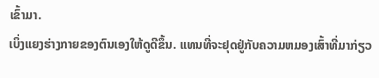ເຂົ້າມາ.
ເບິ່ງແຍງຮ່າງກາຍຂອງຕົນເອງໃຫ້ດູດີຂຶ້ນ. ແທນທີ່ຈະຢຸດຢູ່ກັບຄວາມຫມອງເສົ້າທີ່ມາກ່ຽວ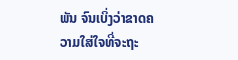ພັນ ຈົນເບິ່ງວ່າຂາດຄວາມໃສ່ໃຈທີ່ຈະຖະ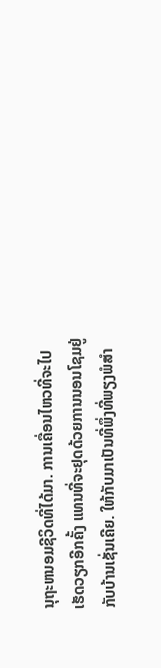ນຸຖະຫນອມຊີວິດທີ່ໄດ້ມາ. ການເຄື່ອນໄຫວທີ່ຈະໄປເຮັດວຽກອີກຄັ້ງ ແທນທີ່ຈະຢຸດດ້ວຍການນອນໂຊມຢູ່ກັບບ້ານເຊັ່ນເຄີຍ. ໃຫ້ກັບມາເປັນທີ່ພຶ່ງທີ່ພຽງພໍສຳ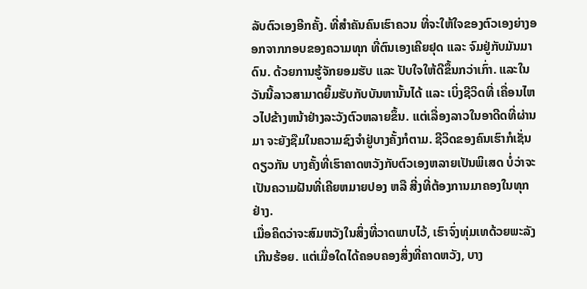ລັບຕົວເອງອີກຄັ້ງ. ທີ່ສຳຄັນຄົນເຮົາຄວນ ທີ່ຈະໃຫ້ໃຈຂອງຕົວເອງຍ່າງອອກຈາກກອບຂອງຄວາມທຸກ ທີ່ຕົນເອງເຄີຍຢຸດ ແລະ ຈົມຢູ່ກັບມັນມາດົນ. ດ້ວຍການຮູ້ຈັກຍອມຮັບ ແລະ ປັບໃຈໃຫ້ດີຂຶ້ນກວ່າເກົ່າ. ແລະໃນວັນນີ້ລາວສາມາດຍິ້ມຮັບກັບບັນຫານັ້ນໄດ້ ແລະ ເບິ່ງຊີວິດທີ່ ເຄື່ອນໄຫວໄປຂ້າງຫນ້າຢ່າງລະວັງຕົວຫລາຍຂຶ້ນ. ແຕ່ເລື່ອງລາວໃນອາດີດທີ່ຜ່ານມາ ຈະຍັງຊືມໃນຄວາມຊົງຈຳຢູ່ບາງຄັ້ງກໍຕາມ. ຊີວິດຂອງຄົນເຮົາກໍເຊັ່ນດຽວກັນ ບາງຄັ້ງທີ່ເຮົາຄາດຫວັງກັບຕົວເອງຫລາຍເປັນພິເສດ ບໍ່ວ່າຈະເປັນຄວາມຝັນທີ່ເຄີຍຫມາຍປອງ ຫລື ສີ່ງທີ່ຕ້ອງການມາຄອງໃນທຸກຢ່າງ.
ເມື່ອຄິດວ່າຈະສົມຫວັງໃນສິ່ງທີ່ວາດພາບໄວ້, ເຮົາຈົ່ງທຸ່ມເທດ້ວຍພະລັງເກີນຮ້ອຍ. ແຕ່ເມື່ອໃດໄດ້ຄອບຄອງສິ່ງທີ່ຄາດຫວັງ, ບາງ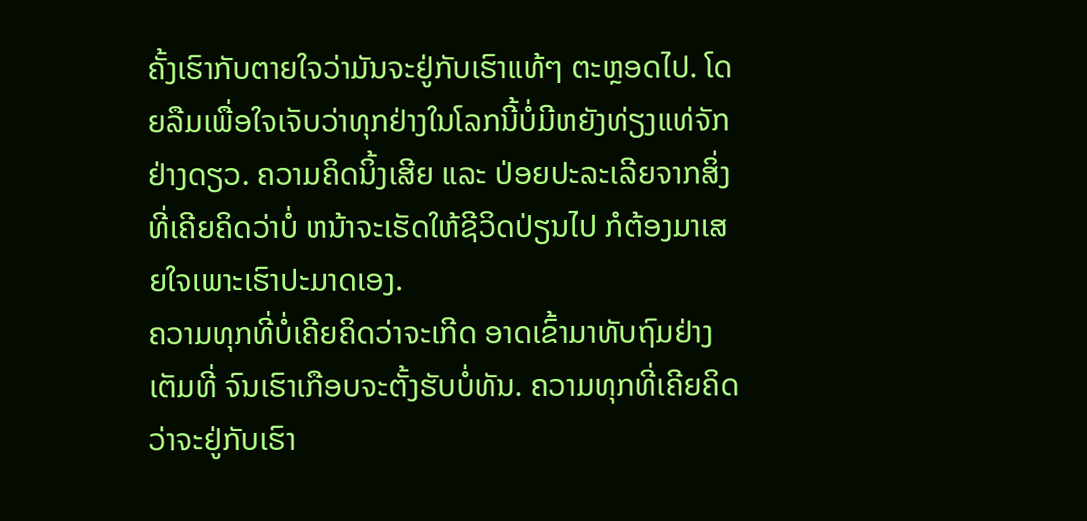ຄັ້ງເຮົາກັບຕາຍໃຈວ່າມັນຈະຢູ່ກັບເຮົາແທ້ໆ ຕະຫຼອດໄປ. ໂດຍລືມເພື່ອໃຈເຈັບວ່າທຸກຢ່າງໃນໂລກນີ້ບໍ່ມີຫຍັງທ່ຽງແທ່ຈັກຢ່າງດຽວ. ຄວາມຄິດນິ້ງເສີຍ ແລະ ປ່ອຍປະລະເລີຍຈາກສິ່ງທີ່ເຄີຍຄິດວ່າບໍ່ ຫນ້າຈະເຮັດໃຫ້ຊີວິດປ່ຽນໄປ ກໍຕ້ອງມາເສຍໃຈເພາະເຮົາປະມາດເອງ.
ຄວາມທຸກທີ່ບໍ່ເຄີຍຄິດວ່າຈະເກີດ ອາດເຂົ້າມາທັບຖົມຢ່າງເຕັມທີ່ ຈົນເຮົາເກືອບຈະຕັ້ງຮັບບໍ່ທັນ. ຄວາມທຸກທີ່ເຄີຍຄິດວ່າຈະຢູ່ກັບເຮົາ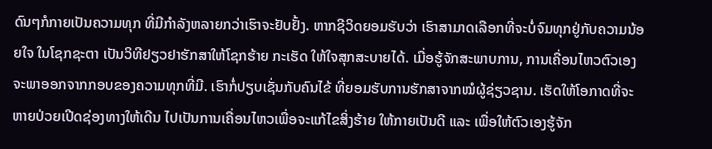ດົນໆກໍກາຍເປັນຄວາມທຸກ ທີ່ມີກຳລັງຫລາຍກວ່າເຮົາຈະຢັບຢັ້ງ. ຫາກຊີວິດຍອມຮັບວ່າ ເຮົາສາມາດເລືອກທີ່ຈະບໍ່ຈົມທຸກຢູ່ກັບຄວາມນ້ອຍໃຈ ໃນໂຊກຊະຕາ ເປັນວິທີຢຽວຢາຮັກສາໃຫ້ໂຊກຮ້າຍ ກະເຮັດ ໃຫ້ໃຈສຸກສະບາຍໄດ້. ເມື່ອຮູ້ຈັກສະພາບການ, ການເຄື່ອນໄຫວຕົວເອງຈະພາອອກຈາກກອບຂອງຄວາມທຸກທີ່ມີ. ເຮົາກໍ່ປຽບເຊັ່ນກັບຄົນໄຂ້ ທີ່ຍອມຮັບການຮັກສາຈາກໝໍຜູ້ຊ່ຽວຊານ. ເຮັດໃຫ້ໂອກາດທີ່ຈະຫາຍປ່ວຍເປີດຊ່ອງທາງໃຫ້ເດີນ ໄປເປັນການເຄື່ອນໄຫວເພື່ອຈະແກ້ໄຂສິ່ງຮ້າຍ ໃຫ້ກາຍເປັນດີ ແລະ ເພື່ອໃຫ້ຕົວເອງຮູ້ຈັກ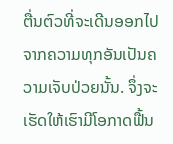ຕື່ນຕົວທີ່ຈະເດີນອອກໄປຈາກຄວາມທຸກອັນເປັນຄວາມເຈັບປ່ວຍນັ້ນ. ຈຶ່ງຈະເຮັດໃຫ້ເຮົາມີໂອກາດຟື້ນ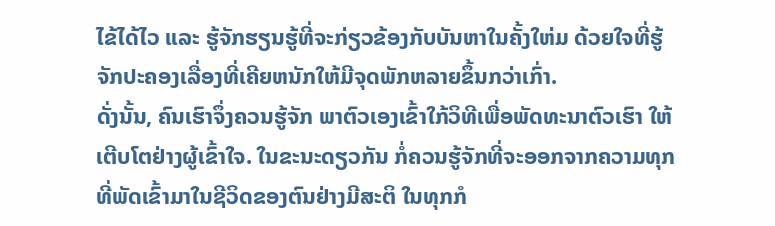ໄຂ້ໄດ້ໄວ ແລະ ຮູ້ຈັກຮຽນຮູ້ທີ່ຈະກ່ຽວຂ້ອງກັບບັນຫາໃນຄັ້ງໃຫ່ມ ດ້ວຍໃຈທີ່ຮູ້ຈັກປະຄອງເລື່ອງທີ່ເຄີຍຫນັກໃຫ້ມີຈຸດພັກຫລາຍຂຶ້ນກວ່າເກົ່າ.
ດັ່ງນັ້ນ, ຄົນເຮົາຈຶ່ງຄວນຮູ້ຈັກ ພາຕົວເອງເຂົ້າໃກ້ວິທີເພື່ອພັດທະນາຕົວເຮົາ ໃຫ້ເຕີບໂຕຢ່າງຜູ້ເຂົ້າໃຈ. ໃນຂະນະດຽວກັນ ກໍ່ຄວນຮູ້ຈັກທີ່ຈະອອກຈາກຄວາມທຸກທີ່ພັດເຂົ້າມາໃນຊີວິດຂອງຕົນຢ່າງມີສະຕິ ໃນທຸກກໍ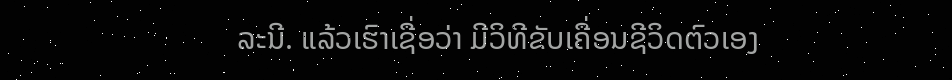ລະນີ. ແລ້ວເຮົາເຊື່ອວ່າ ມີວິທີຂັບເຄື່ອນຊີວິດຕົວເອງ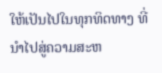ໃຫ້ເປັນໄປໃນທຸກທິດທາງ ທີ່ນຳໄປສູ່ຄວາມສະຫ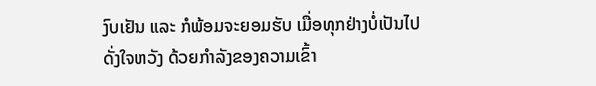ງົບເຢັນ ແລະ ກໍພ້ອມຈະຍອມຮັບ ເມື່ອທຸກຢ່າງບໍ່ເປັນໄປດັ່ງໃຈຫວັງ ດ້ວຍກຳລັງຂອງຄວາມເຂົ້າ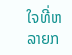ໃຈທີ່ຫລາຍກ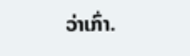ວ່າເກົ່າ.